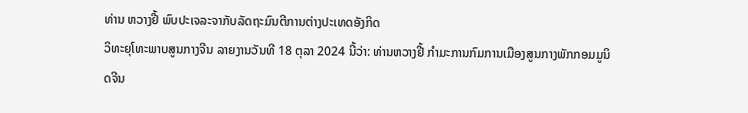ທ່ານ ຫວາງຢີ້ ພົບປະເຈລະຈາກັບລັດຖະມົນຕີການຕ່າງປະເທດອັງກິດ
ວິທະຍຸໂທະພາບສູນກາງຈີນ ລາຍງານວັນທີ 18 ຕຸລາ 2024 ນີ້ວ່າ: ທ່ານຫວາງຢີ້ ກຳມະການກົມການເມືອງສູນກາງພັກກອມມູນິດຈີນ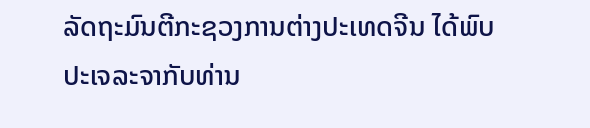ລັດຖະມົນຕີກະຊວງການຕ່າງປະເທດຈີນ ໄດ້ພົບປະເຈລະຈາກັບທ່ານ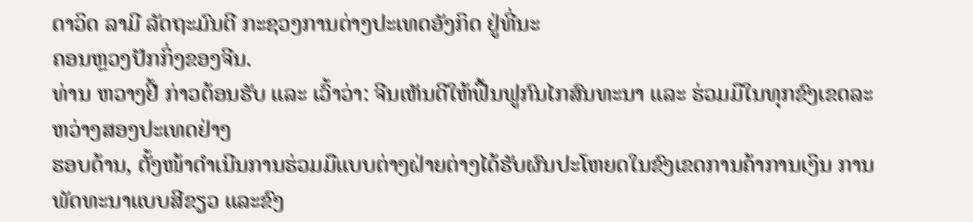ດາວິດ ລາມີ ລັດຖະມົນຕີ ກະຊວງການຕ່າງປະເທດອັງກິດ ຢູ່ທີ່ນະ
ຄອນຫຼວງປັກກິ່ງຂອງຈີນ.
ທ່ານ ຫວາງຢີ້ ກ່າວຕ້ອນຮັບ ແລະ ເວົ້າວ່າ: ຈີນເຫັນດີໃຫ້ຟື້ນຟູກົນໄກສົນທະນາ ແລະ ຮ່ວມມືໃນທຸກຂົງເຂດລະຫວ່າງສອງປະເທດຢ່າງ
ຮອບດ້ານ, ຕັ້ງໜ້າດຳເນີນການຮ່ວມມືແບບຕ່າງຝ່າຍຕ່າງໄດ້ຮັບຜົນປະໂຫຍດໃນຂົງເຂດການຄ້າການເງິນ ການພັດທະນາແບບສີຂຽວ ແລະຂົງ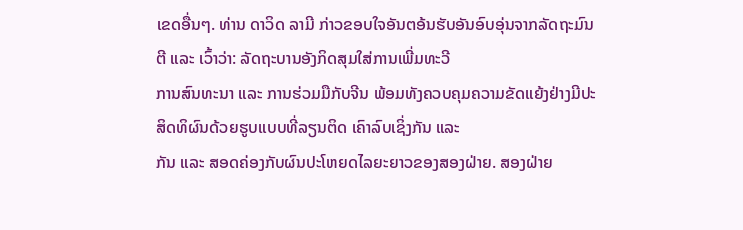ເຂດອື່ນໆ. ທ່ານ ດາວິດ ລາມີ ກ່າວຂອບໃຈອັນຕອ້ນຮັບອັນອົບອຸ່ນຈາກລັດຖະມົນຕີ ແລະ ເວົ້າວ່າ: ລັດຖະບານອັງກິດສຸມໃສ່ການເພີ່ມທະວີ
ການສົນທະນາ ແລະ ການຮ່ວມມືກັບຈີນ ພ້ອມທັງຄວບຄຸມຄວາມຂັດແຍ້ງຢ່າງມີປະສິດທິຜົນດ້ວຍຮູບແບບທີ່ລຽນຕິດ ເຄົາລົບເຊິ່ງກັນ ແລະ
ກັນ ແລະ ສອດຄ່ອງກັບຜົນປະໂຫຍດໄລຍະຍາວຂອງສອງຝ່າຍ. ສອງຝ່າຍ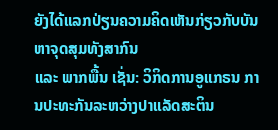ຍັງໄດ້ແລກປ່ຽນຄວາມຄິດເຫັນກ່ຽວກັບບັນຫາຈຸດສຸມທັງສາກົນ
ແລະ ພາກພື້ນ ເຊັ່ນ: ວິກິດການອູແກຣນ ການປະທະກັນລະຫວ່າງປາແລັດສະຕິນ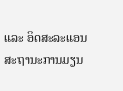ແລະ ອິດສະລະແອນ ສະຖານະການມຽນ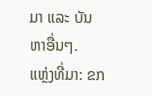ມາ ແລະ ບັນ
ຫາອື່ນໆ.
ແຫຼ່ງທີ່ມາ: ຂກ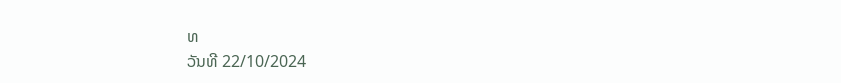ທ
ວັນທີ 22/10/2024